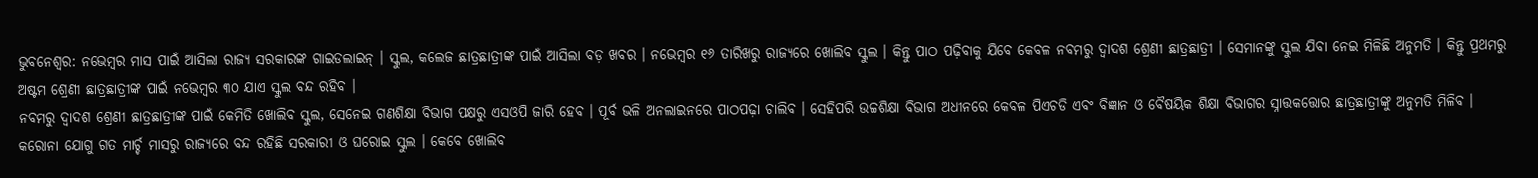ଭୁବନେଶ୍ୱର: ନଭେମ୍ବର ମାସ ପାଇଁ ଆସିଲା ରାଜ୍ୟ ସରକାରଙ୍କ ଗାଇଡଲାଇନ୍ । ସ୍କୁଲ, କଲେଜ ଛାତ୍ରଛାତ୍ରୀଙ୍କ ପାଇଁ ଆସିଲା ବଡ଼ ଖବର । ନଭେମ୍ବର ୧୬ ତାରିଖରୁ ରାଜ୍ୟରେ ଖୋଲିବ ସ୍କୁଲ । କିନ୍ତୁ ପାଠ ପଢ଼ିବାକୁ ଯିବେ କେବଳ ନବମରୁ ଦ୍ୱାଦଶ ଶ୍ରେଣୀ ଛାତ୍ରଛାତ୍ରୀ । ସେମାନଙ୍କୁ ସ୍କୁଲ ଯିବା ନେଇ ମିଳିଛି ଅନୁମତି । କିନ୍ତୁ ପ୍ରଥମରୁ ଅଷ୍ଟମ ଶ୍ରେଣୀ ଛାତ୍ରଛାତ୍ରୀଙ୍କ ପାଇଁ ନଭେମ୍ବର ୩୦ ଯାଏ ସ୍କୁଲ ବନ୍ଦ ରହିବ ।
ନବମରୁ ଦ୍ୱାଦଶ ଶ୍ରେଣୀ ଛାତ୍ରଛାତ୍ରୀଙ୍କ ପାଇଁ କେମିତି ଖୋଲିବ ସ୍କୁଲ, ସେନେଇ ଗଣଶିକ୍ଷା ବିଭାଗ ପକ୍ଷରୁ ଏସଓପି ଜାରି ହେବ । ପୂର୍ବ ଭଳି ଅନଲାଇନରେ ପାଠପଢ଼ା ଚାଲିବ । ସେହିପରି ଉଚ୍ଚଶିକ୍ଷା ବିଭାଗ ଅଧୀନରେ କେବଳ ପିଏଚଡି ଏବଂ ବିଜ୍ଞାନ ଓ ବୈଷୟିକ ଶିକ୍ଷା ବିଭାଗର ସ୍ନାତ୍ତକତ୍ତୋର ଛାତ୍ରଛାତ୍ରୀଙ୍କୁ ଅନୁମତି ମିଳିବ ।
କରୋନା ଯୋଗୁ ଗତ ମାର୍ଚ୍ଚ ମାସରୁ ରାଜ୍ୟରେ ବନ୍ଦ ରହିଛି ସରକାରୀ ଓ ଘରୋଇ ସ୍କୁଲ । କେବେ ଖୋଲିବ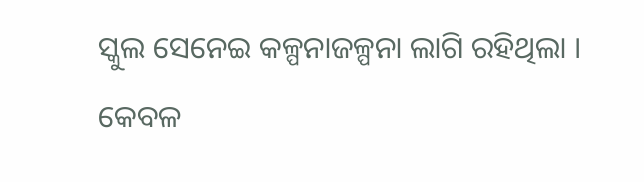ସ୍କୁଲ ସେନେଇ କଳ୍ପନାଜଳ୍ପନା ଲାଗି ରହିଥିଲା । କେବଳ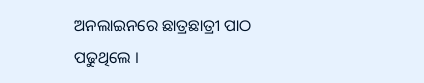ଅନଲାଇନରେ ଛାତ୍ରଛାତ୍ରୀ ପାଠ ପଢୁଥିଲେ ।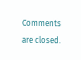Comments are closed.